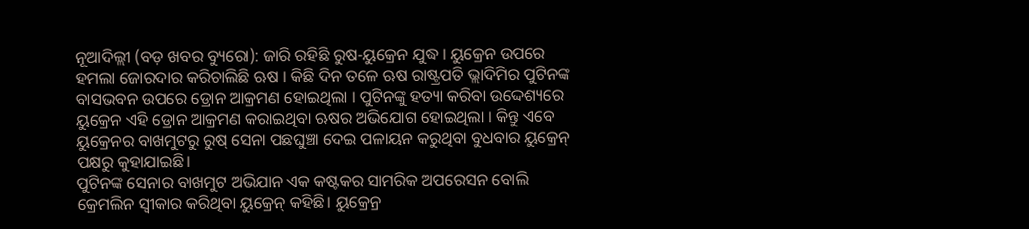ନୂଆଦିଲ୍ଲୀ (ବଡ଼ ଖବର ବ୍ୟୁରୋ): ଜାରି ରହିଛି ରୁଷ-ୟୁକ୍ରେନ ଯୁଦ୍ଧ । ୟୁକ୍ରେନ ଉପରେ ହମଲା ଜୋରଦାର କରିଚାଲିଛି ଋଷ । କିଛି ଦିନ ତଳେ ଋଷ ରାଷ୍ଟ୍ରପତି ଭ୍ଲାଦିମିର ପୁଟିନଙ୍କ ବାସଭବନ ଉପରେ ଡ୍ରୋନ ଆକ୍ରମଣ ହୋଇଥିଲା । ପୁଟିନଙ୍କୁ ହତ୍ୟା କରିବା ଉଦ୍ଦେଶ୍ୟରେ ୟୁକ୍ରେନ ଏହି ଡ୍ରୋନ ଆକ୍ରମଣ କରାଇଥିବା ଋଷର ଅଭିଯୋଗ ହୋଇଥିଲା । କିନ୍ତୁ ଏବେ ୟୁକ୍ରେନର ବାଖମୁଟରୁ ରୁଷ୍ ସେନା ପଛଘୁଞ୍ଚା ଦେଇ ପଳାୟନ କରୁଥିବା ବୁଧବାର ୟୁକ୍ରେନ୍ ପକ୍ଷରୁ କୁହାଯାଇଛି।
ପୁଟିନଙ୍କ ସେନାର ବାଖମୁଟ ଅଭିଯାନ ଏକ କଷ୍ଟକର ସାମରିକ ଅପରେସନ ବୋଲି କ୍ରେମଲିନ ସ୍ବୀକାର କରିଥିବା ୟୁକ୍ରେନ୍ କହିଛି। ୟୁକ୍ରେନ୍ର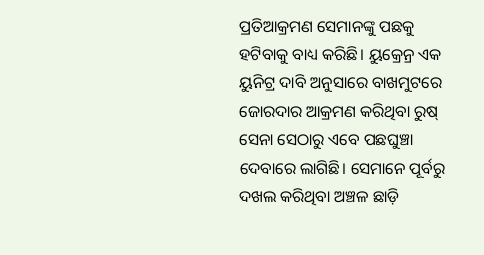ପ୍ରତିଆକ୍ରମଣ ସେମାନଙ୍କୁ ପଛକୁ ହଟିବାକୁ ବାଧ୍ୟ କରିଛି। ୟୁକ୍ରେନ୍ର ଏକ ୟୁନିଟ୍ର ଦାବି ଅନୁସାରେ ବାଖମୁଟରେ ଜୋରଦାର ଆକ୍ରମଣ କରିଥିବା ରୁଷ୍ ସେନା ସେଠାରୁ ଏବେ ପଛଘୁଞ୍ଚା ଦେବାରେ ଲାଗିଛି। ସେମାନେ ପୂର୍ବରୁ ଦଖଲ କରିଥିବା ଅଞ୍ଚଳ ଛାଡ଼ି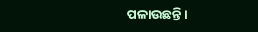ପଳାଉଛନ୍ତି।